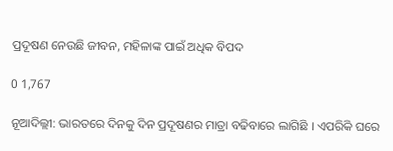ପ୍ରଦୂଷଣ ନେଉଛି ଜୀବନ, ମହିଳାଙ୍କ ପାଇଁ ଅଧିକ ବିପଦ

0 1,767

ନୂଆଦିଲ୍ଲୀ: ଭାରତରେ ଦିନକୁ ଦିନ ପ୍ରଦୂଷଣର ମାତ୍ରା ବଢିବାରେ ଲାଗିଛି । ଏପରିକି ଘରେ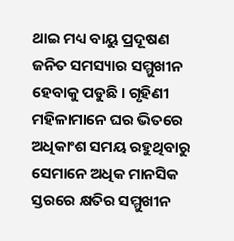ଥାଇ ମଧ୍ୟ ବାୟୁ ପ୍ରଦୂଷଣ ଜନିତ ସମସ୍ୟାର ସମ୍ମୁଖୀନ ହେବାକୁ ପଡୁଛି । ଗୃହିଣୀ ମହିଳାମାନେ ଘର ଭିତରେ ଅଧିକାଂଶ ସମୟ ରହୁଥିବାରୁ ସେମାନେ ଅଧିକ ମାନସିକ ସ୍ତରରେ କ୍ଷତିର ସମ୍ମୁଖୀନ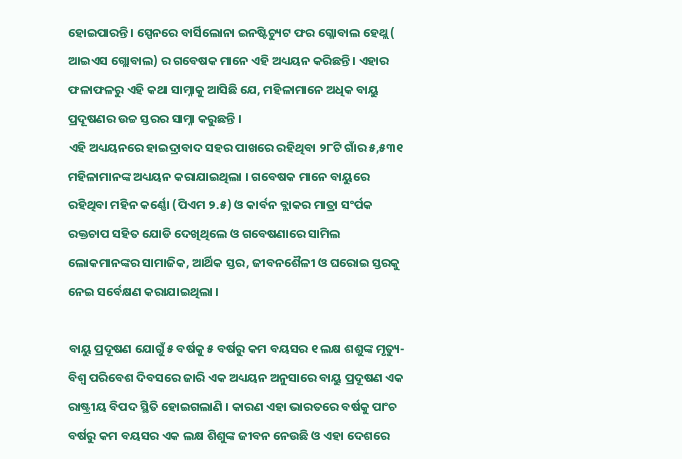ହୋଇପାରନ୍ତି । ସ୍ପେନରେ ବାର୍ସିଲୋନା ଇନଷ୍ଟିଚ୍ୟୁଟ ଫର ଗ୍ଳୋବାଲ ହେଥ୍ଲ ( ଆଇଏସ ଗ୍ଲୋବାଲ) ର ଗବେଷକ ମାନେ ଏହି ଅଧ୍ୟୟନ କରିଛନ୍ତି । ଏହାର ଫଳାଫଳରୁ ଏହି କଥା ସାମ୍ନାକୁ ଆସିଛି ଯେ, ମହିଳାମାନେ ଅଧିକ ବାୟୁ ପ୍ରଦୂଷଣର ଉଚ୍ଚ ସ୍ତରର ସାମ୍ନା କରୁଛନ୍ତି ।
ଏହି ଅଧ୍ୟୟନରେ ହାଇଦ୍ରାବାଦ ସହର ପାଖରେ ରହିଥିବା ୨୮ଟି ଗାଁର ୫,୫୩୧ ମହିଳାମାନଙ୍କ ଅଧ୍ୟୟନ କରାଯାଇଥିଲା । ଗବେଷକ ମାନେ ବାୟୁରେ ରହିଥିବା ମହିନ କର୍ଣ୍ଣୋ (ପିଏମ ୨.୫) ଓ କାର୍ବନ ବ୍ଲାକର ମାତ୍ରା ସଂର୍ପକ ରକ୍ତଚାପ ସହିତ ଯୋଡି ଦେଖିଥିଲେ ଓ ଗବେଷଣାରେ ସାମିଲ ଲୋକମାନଙ୍କର ସାମାଜିକ, ଆର୍ଥିକ ସ୍ତର, ଜୀବନଶୈଳୀ ଓ ଘରୋଇ ସ୍ତରକୁ ନେଇ ସର୍ବେକ୍ଷଣ କରାଯାଇଥିଲା ।

ବାୟୁ ପ୍ରଦୂଷଣ ଯୋଗୁଁ ୫ ବର୍ଷକୁ ୫ ବର୍ଷରୁ କମ ବୟସର ୧ ଲକ୍ଷ ଶଶୁଙ୍କ ମୃତ୍ୟୁ-
ବିଶ୍ୱ ପରିବେଶ ଦିବସରେ ଜାରି ଏକ ଅଧ୍ୟୟନ ଅନୁସାରେ ବାୟୁ ପ୍ରଦୂଷଣ ଏକ ରାଷ୍ଟ୍ରୀୟ ବିପଦ ସ୍ଥିତି ହୋଇଗଲାଣି । କାରଣ ଏହା ଭାରତରେ ବର୍ଷକୁ ପାଂଚ ବର୍ଷରୁ କମ ବୟସର ଏକ ଲକ୍ଷ ଶିଶୁଙ୍କ ଜୀବନ ନେଉଛି ଓ ଏହା ଦେଶରେ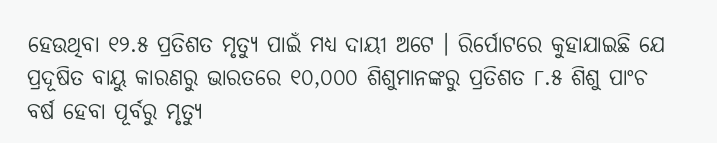ହେଉଥିବା ୧୨.୫ ପ୍ରତିଶତ ମୃତ୍ୟୁ ପାଇଁ ମଧ୍ୟ ଦାୟୀ ଅଟେ । ରିର୍ପୋଟରେ କୁହାଯାଇଛି ଯେ ପ୍ରଦୂଷିତ ବାୟୁ କାରଣରୁ ଭାରତରେ ୧୦,୦୦୦ ଶିଶୁମାନଙ୍କରୁ ପ୍ରତିଶତ ୮.୫ ଶିଶୁ ପାଂଚ ବର୍ଷ ହେବା ପୂର୍ବରୁ ମୃତ୍ୟୁ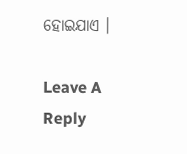ହୋଇଯାଏ ।

Leave A Reply